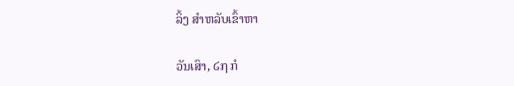ລິ້ງ ສຳຫລັບເຂົ້າຫາ

ວັນເສົາ, ໒໗ ກໍ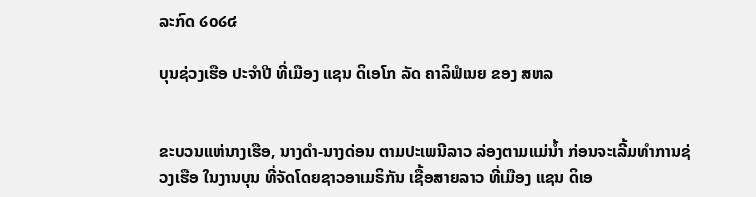ລະກົດ ໒໐໒໔

ບຸນຊ່ວງເຮືອ ປະຈໍາປີ ທີ່ເມືອງ ແຊນ ດິເອໂກ ລັດ ຄາລິຟໍເນຍ ຂອງ ສຫລ


ຂະບວນແຫ່ນາງເຮືອ, ນາງດໍາ-ນາງດ່ອນ ຕາມປະເພນີລາວ ລ່ອງຕາມແມ່ນໍ້າ ກ່ອນຈະເລີ້ມທໍາການຊ່ວງເຮືອ ໃນງານບຸນ ທີ່ຈັດໂດຍຊາວອາເມຣິກັນ ເຊື້ອສາຍລາວ ທີ່ເມືອງ ແຊນ ດິເອ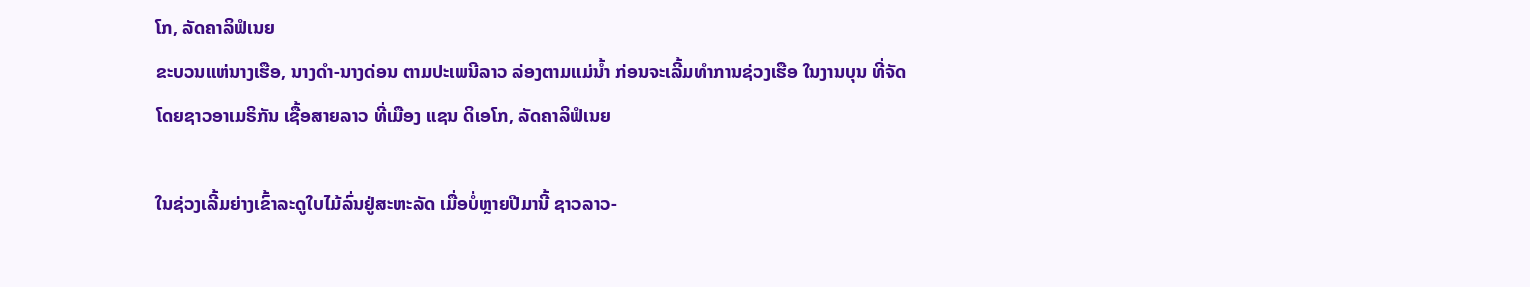ໂກ, ລັດຄາລິຟໍເນຍ
ຂະບວນແຫ່ນາງເຮືອ, ນາງດໍາ-ນາງດ່ອນ ຕາມປະເພນີລາວ ລ່ອງຕາມແມ່ນໍ້າ ກ່ອນຈະເລີ້ມທໍາການຊ່ວງເຮືອ ໃນງານບຸນ ທີ່ຈັດໂດຍຊາວອາເມຣິກັນ ເຊື້ອສາຍລາວ ທີ່ເມືອງ ແຊນ ດິເອໂກ, ລັດຄາລິຟໍເນຍ

ໃນຊ່ວງເລີ້ມຍ່າງເຂົ້າລະດູໃບໄມ້ລົ່ນຢູ່ສະຫະລັດ ເມື່ອບໍ່ຫຼາຍປີມານີ້ ຊາວລາວ-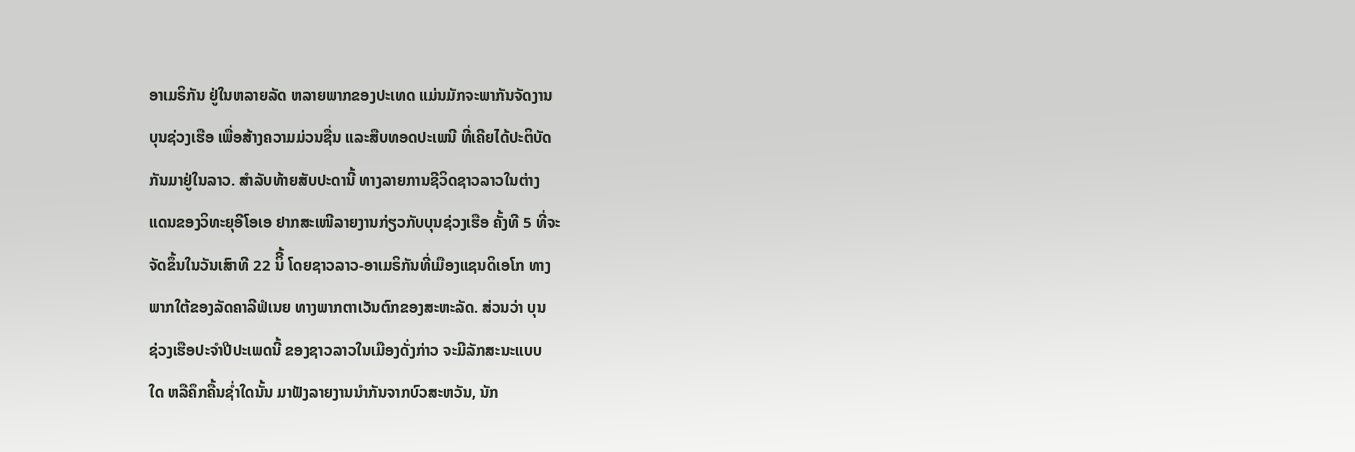ອາເມຣິກັນ ຢູ່ໃນຫລາຍລັດ ຫລາຍພາກຂອງປະເທດ ແມ່ນມັກຈະພາກັນຈັດງານ
ບຸນຊ່ວງເຮືອ ເພື່ອສ້າງຄວາມມ່ວນຊື່ນ ແລະສືບທອດປະເພນີ ທີ່ເຄີຍໄດ້ປະຕິບັດ
ກັນມາຢູ່ໃນລາວ. ສໍາລັບທ້າຍສັບປະດານີ້ ທາງລາຍການຊີວິດຊາວລາວໃນຕ່າງ
ແດນຂອງວິທະຍຸອີໂອເອ ຢາກສະເໜີລາຍງານກ່ຽວກັບບຸນຊ່ວງເຮືອ ຄັ້ງທີ 5 ທີ່ຈະ
ຈັດຂຶ້ນໃນວັນເສົາທີ 22 ນິີ້ ໂດຍຊາວລາວ-ອາເມຣິກັນທີ່ເມືອງແຊນດິເອໂກ ທາງ
ພາກໃຕ້ຂອງລັດຄາລີຟໍເນຍ ທາງພາກຕາເວັນຕົກຂອງສະຫະລັດ. ສ່ວນວ່າ ບຸນ
ຊ່ວງເຮືອປະຈໍາປີປະເພດນີ້ ຂອງຊາວລາວໃນເມືອງດັ່ງກ່າວ ຈະມີລັກສະນະແບບ
ໃດ ຫລືຄຶກຄື້ນຊໍ່າໃດນັ້ນ ມາຟັງລາຍງານນຳກັນຈາກບົວສະຫວັນ, ນັກ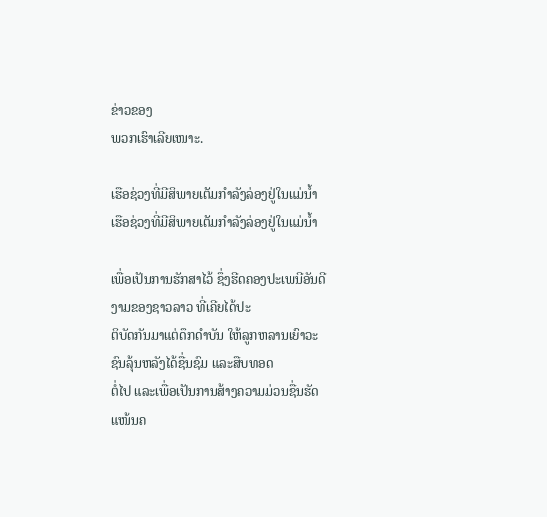ຂ່າວຂອງ
ພວກເຮົາເລີຍເໜາະ.

ເຮືອຊ່ວງທີ່ມີສິພາຍເຕັມກໍາລັງລ່ອງຢູ່ໃນແມ່ນໍ້າ
ເຮືອຊ່ວງທີ່ມີສິພາຍເຕັມກໍາລັງລ່ອງຢູ່ໃນແມ່ນໍ້າ

ເພື່ອເປັນການຮັກສາໄວ້ ຊຶ່ງຮີດຄອງປະເພນີອັນດີງາມຂອງຊາວລາວ ທີ່ເຄີຍໄດ້ປະ
ຕິບັດກັນມາແຕ່ດຶກດໍາບັນ ໃຫ້ລູກຫລານເຍົາວະຊົນລຸ້ນຫລັງໄດ້ຊື່ນຊົມ ແລະສືບທອດ
ຕໍ່ໄປ ແລະເພື່ອເປັນການສ້າງຄວາມມ່ວນຊື່ນຮັດແໜ້ນຄ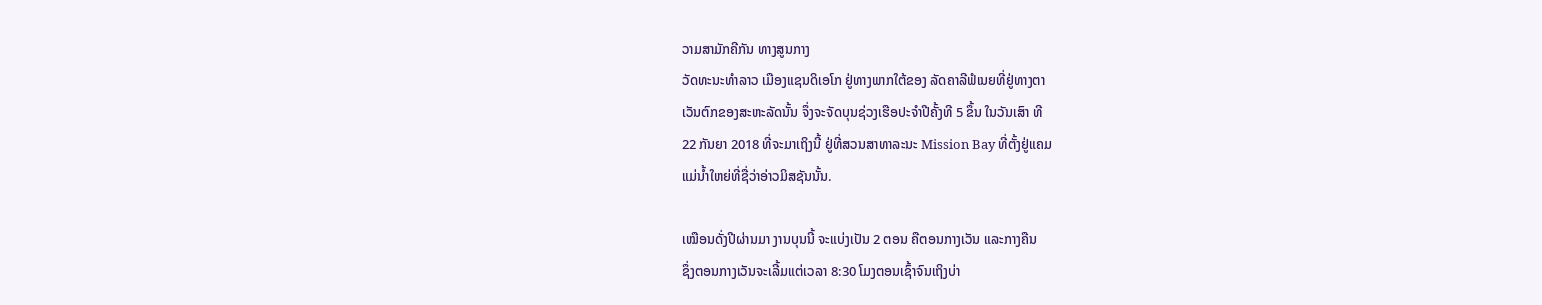ວາມສາມັກຄີກັນ ທາງສູນກາງ
ວັດທະນະທໍາລາວ ເມືອງແຊນດິເອໂກ ຢູ່ທາງພາກໃຕ້ຂອງ ລັດຄາລີຟໍເນຍທີ່ຢູ່ທາງຕາ
ເວັນຕົກຂອງສະຫະລັດນັ້ນ ຈຶ່ງຈະຈັດບຸນຊ່ວງເຮືອປະຈໍາປີຄັ້ງທີ 5 ຂຶ້ນ ໃນວັນເສົາ ທີ
22 ກັນຍາ 2018 ທີ່ຈະມາເຖິງນີ້ ຢູ່ທີ່ສວນສາທາລະນະ Mission Bay ທີ່ຕັ້ງຢູ່ແຄມ
ແມ່ນໍ້າໃຫຍ່ທີ່ຊື່ວ່າອ່າວມິສຊັນນັ້ນ.

ເໝືອນດັ່ງປີຜ່ານມາ ງານບຸນນີ້ ຈະແບ່ງເປັນ 2 ຕອນ ຄືຕອນກາງເວັນ ແລະກາງຄືນ
ຊຶ່ງຕອນກາງເວັນຈະເລີ້ມແຕ່ເວລາ 8:30 ໂມງຕອນເຊົ້າຈົນເຖິງບ່າ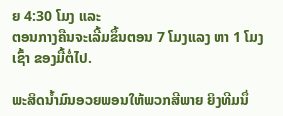ຍ 4:30 ໂມງ ແລະ
ຕອນກາງຄືນຈະເລີ້ມຂຶ້ນຕອນ 7 ໂມງແລງ ຫາ 1 ໂມງເຊົ້າ ຂອງມື້ຕໍ່ໄປ.

ພະສິດນໍ້າມົນອວຍພອນໃຫ້ພວກສີພາຍ ຍິງທີມນຶ່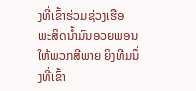ງທີ່ເຂົ້າຮ່ວມຊ່ວງເຮືອ
ພະສິດນໍ້າມົນອວຍພອນໃຫ້ພວກສີພາຍ ຍິງທີມນຶ່ງທີ່ເຂົ້າ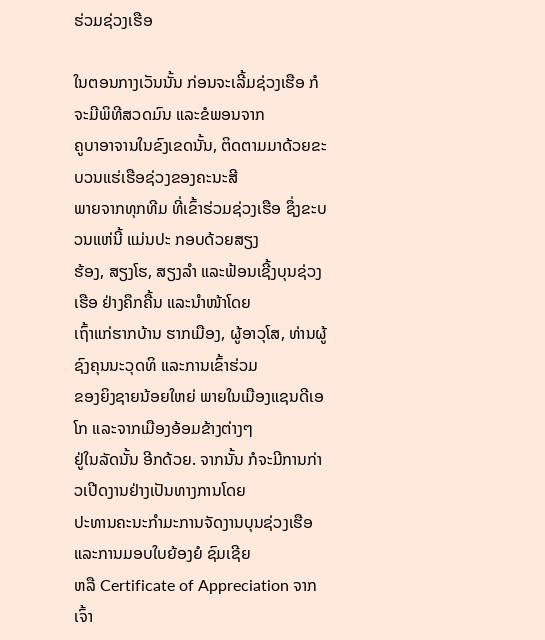ຮ່ວມຊ່ວງເຮືອ

ໃນຕອນກາງເວັນນັ້ນ ກ່ອນຈະເລີ້ມຊ່ວງເຮືອ ກໍຈະມີພິທີສວດມົນ ແລະຂໍພອນຈາກ
ຄູບາອາຈານໃນຂົງເຂດນັ້ນ, ຕິດຕາມມາດ້ວຍຂະບວນແຮ່ເຮືອຊ່ວງຂອງຄະນະສີ
ພາຍຈາກທຸກທີມ ທີ່ເຂົ້າຮ່ວມຊ່ວງເຮືອ ຊຶ່ງຂະບວນແຫ່ນີ້ ແມ່ນປະ ກອບດ້ວຍສຽງ
ຮ້ອງ, ສຽງໂຮ, ສຽງລໍາ ແລະຟ້ອນເຊີ້ງບຸນຊ່ວງເຮືອ ຢ່າງຄຶກຄື້ນ ແລະນໍາໜ້າໂດຍ
ເຖົ້າແກ່ຮາກບ້ານ ຮາກເມືອງ, ຜູ້ອາວຸໂສ, ທ່ານຜູ້ຊົງຄຸນນະວຸດທິ ແລະການເຂົ້າຮ່ວມ
ຂອງຍິງຊາຍນ້ອຍໃຫຍ່ ພາຍໃນເມືອງແຊນດີເອໂກ ແລະຈາກເມືອງອ້ອມຂ້າງຕ່າງໆ
ຢູ່ໃນລັດນັ້ນ ອີກດ້ວຍ. ຈາກນັ້ນ ກໍຈະມີການກ່າວເປີດງານຢ່າງເປັນທາງການໂດຍ
ປະທານຄະນະກໍາມະການຈັດງານບຸນຊ່ວງເຮືອ ແລະການມອບໃບຍ້ອງຍໍ ຊົມເຊີຍ
ຫລື Certificate of Appreciation ຈາກເຈົ້າ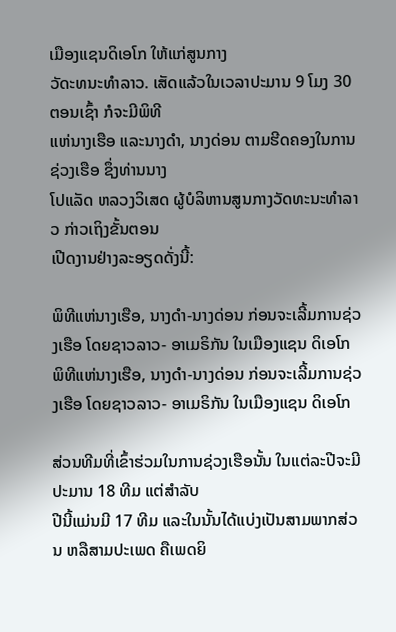ເມືອງແຊນດິເອໂກ ໃຫ້ແກ່ສູນກາງ
ວັດະທນະທໍາລາວ. ເສັດແລ້ວໃນເວລາປະມານ 9 ໂມງ 30 ຕອນເຊົ້າ ກໍຈະມີພິທີ
ແຫ່ນາງເຮືອ ແລະນາງດໍາ, ນາງດ່ອນ ຕາມຮີດຄອງໃນການຊ່ວງເຮືອ ຊຶ່ງທ່ານນາງ
ໂປແລັດ ຫລວງວິເສດ ຜູ້ບໍລິຫານສູນກາງວັດທະນະທໍາລາວ ກ່າວເຖິງຂັ້ນຕອນ
ເປີດງານຢ່າງລະອຽດດັ່ງນີ້:

ພິທີແຫ່ນາງເຮືອ, ນາງດໍາ-ນາງດ່ອນ ກ່ອນຈະເລີ້ມການຊ່ວງເຮືອ ໂດຍຊາວລາວ- ອາເມຣິກັນ ໃນເມືອງແຊນ ດິເອໂກ
ພິທີແຫ່ນາງເຮືອ, ນາງດໍາ-ນາງດ່ອນ ກ່ອນຈະເລີ້ມການຊ່ວງເຮືອ ໂດຍຊາວລາວ- ອາເມຣິກັນ ໃນເມືອງແຊນ ດິເອໂກ

ສ່ວນທີມທີ່ເຂົ້າຮ່ວມໃນການຊ່ວງເຮືອນັ້ນ ໃນແຕ່ລະປີຈະມີປະມານ 18 ທີມ ແຕ່ສໍາລັບ
ປີນີ້ແມ່ນມີ 17 ທີມ ແລະໃນນັ້ນໄດ້ແບ່ງເປັນສາມພາກສ່ວນ ຫລືສາມປະເພດ ຄືເພດຍິ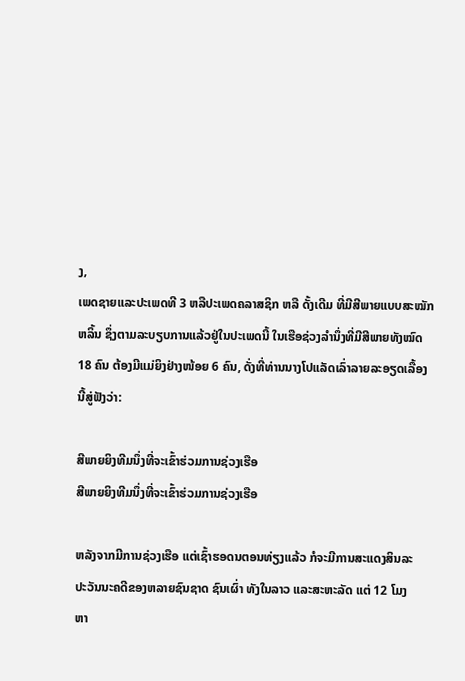ງ,
ເພດຊາຍແລະປະເພດທີ 3 ຫລືປະເພດຄລາສຊິກ ຫລື ດັ້ງເດີມ ທີ່ມີສີພາຍແບບສະໝັກ
ຫລິ້ນ ຊຶ່ງຕາມລະບຽບການແລ້ວຢູ່ໃນປະເພດນີ້ ໃນເຮືອຊ່ວງລໍານຶ່ງທີ່ມີສີພາຍທັງໝົດ
18 ຄົນ ຕ້ອງມີແມ່ຍິງຢ່າງໜ້ອຍ 6 ຄົນ, ດັ່ງທີ່ທ່ານນາງໂປແລັດເລົ່າລາຍລະອຽດເລື້ອງ
ນີ້ສູ່ຟັງວ່າ:

ສີພາຍຍິງທີມນຶ່ງທີ່ຈະເຂົ້າຮ່ວມການຊ່ວງເຮືອ
ສີພາຍຍິງທີມນຶ່ງທີ່ຈະເຂົ້າຮ່ວມການຊ່ວງເຮືອ

ຫລັງຈາກມີການຊ່ວງເຮືອ ແຕ່ເຊົ້າຮອດນຕອນທ່ຽງແລ້ວ ກໍຈະມີການສະແດງສິນລະ
ປະວັນນະຄດີຂອງຫລາຍຊົນຊາດ ຊົນເຜົ່າ ທັງໃນລາວ ແລະສະຫະລັດ ແຕ່ 12 ໂມງ
ຫາ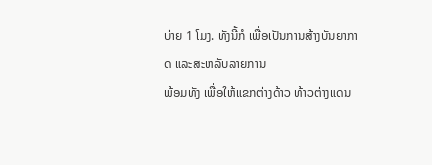ບ່າຍ 1 ໂມງ. ທັງນີ້ກໍ ເພື່ອເປັນການສ້າງບັນຍາກາດ ແລະສະຫລັບລາຍການ
ພ້ອມທັງ ເພື່ອໃຫ້ແຂກຕ່າງດ້າວ ທ້າວຕ່າງແດນ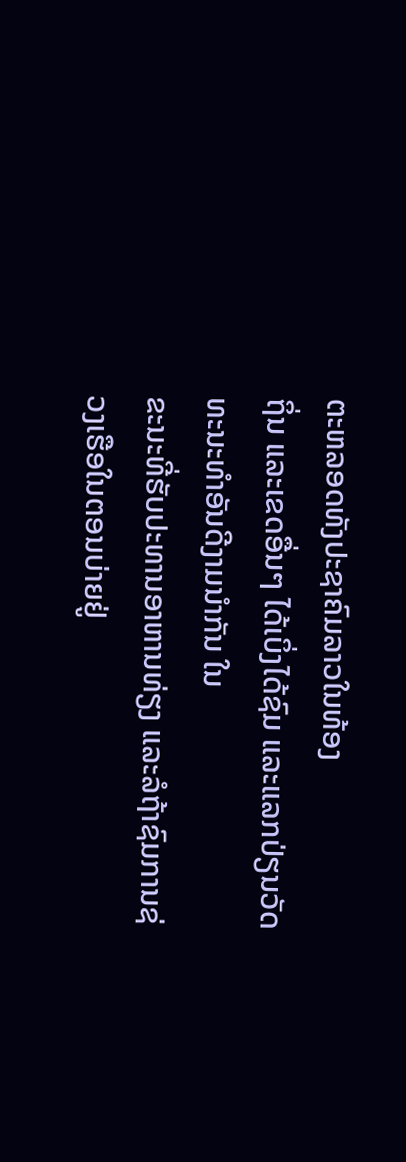ຕະຫລອດທັງປະຊາຄົມລາວໃນທ້ອງ
ຖິ່ນ ແລະເຂດອື່ນໆ ໄດ້ເບິ່ງໄດ້ຊົມ ແລະແລກປ່ຽນວັດທະນະທໍາອັນດີງາມນໍາກັນ ໃນ
ຂະນະທີ່ຮັບປະທານອາຫານທ່ຽງ ແລະລໍຖ້າຊົມການຊ່ວງເຮືອໃນຕອນບ່າຍຢູ່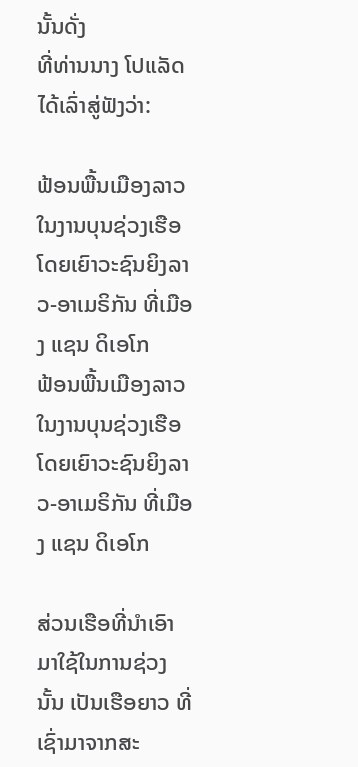ນັ້ນດັ່ງ
ທີ່ທ່ານນາງ ໂປແລັດໄດ້ເລົ່າສູ່ຟັງວ່າ:

ຟ້ອນພື້ນເມືອງລາວໃນງານບຸນຊ່ວງເຮືອ ໂດຍເຍົາວະຊົນຍິງລາວ-ອາເມຣິກັນ ທີ່ເມືອງ ແຊນ ດິເອໂກ
ຟ້ອນພື້ນເມືອງລາວໃນງານບຸນຊ່ວງເຮືອ ໂດຍເຍົາວະຊົນຍິງລາວ-ອາເມຣິກັນ ທີ່ເມືອງ ແຊນ ດິເອໂກ

ສ່ວນເຮືອທີ່ນໍາເອົາມາໃຊ້ໃນການຊ່ວງນັ້ນ ເປັນເຮືອຍາວ ທີ່ເຊົ່າມາຈາກສະ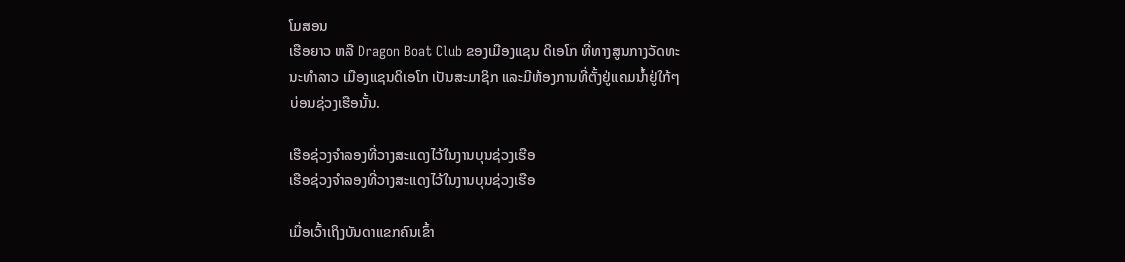ໂມສອນ
ເຮືອຍາວ ຫລື Dragon Boat Club ຂອງເມືອງແຊນ ດິເອໂກ ທີ່ທາງສູນກາງວັດທະ
ນະທໍາລາວ ເມືອງແຊນດິເອໂກ ເປັນສະມາຊິກ ແລະມີຫ້ອງການທີ່ຕັ້ງຢູ່ແຄມນໍ້າຢູ່ໃກ້ໆ
ບ່ອນຊ່ວງເຮືອນັ້ນ.

ເຮືອຊ່ວງຈໍາລອງທີ່ວາງສະແດງໄວ້ໃນງານບຸນຊ່ວງເຮືອ
ເຮືອຊ່ວງຈໍາລອງທີ່ວາງສະແດງໄວ້ໃນງານບຸນຊ່ວງເຮືອ

ເມື່ອເວົ້າເຖິງບັນດາແຂກຄົນເຂົ້າ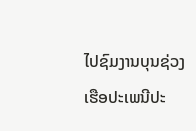ໄປຊົມງານບຸນຊ່ວງເຮືອປະເພນີປະ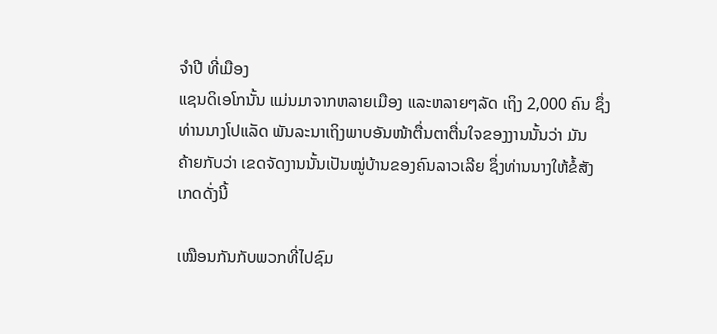ຈໍາປີ ທີ່ເມືອງ
ແຊນດິເອໂກນັ້ນ ແມ່ນມາຈາກຫລາຍເມືອງ ແລະຫລາຍໆລັດ ເຖິງ 2,000 ຄົນ ຊຶ່ງ
ທ່ານນາງໂປແລັດ ພັນລະນາເຖິງພາບອັນໜ້າຕື່ນຕາຕື່ນໃຈຂອງງານນັ້ນວ່າ ມັນ
ຄ້າຍກັບວ່າ ເຂດຈັດງານນັ້ນເປັນໝູ່ບ້ານຂອງຄົນລາວເລີຍ ຊຶ່ງທ່ານນາງໃຫ້ຂໍ້ສັງ
ເກດດັ່ງນີ້

ເໝືອນກັນກັບພວກທີ່ໄປຊົມ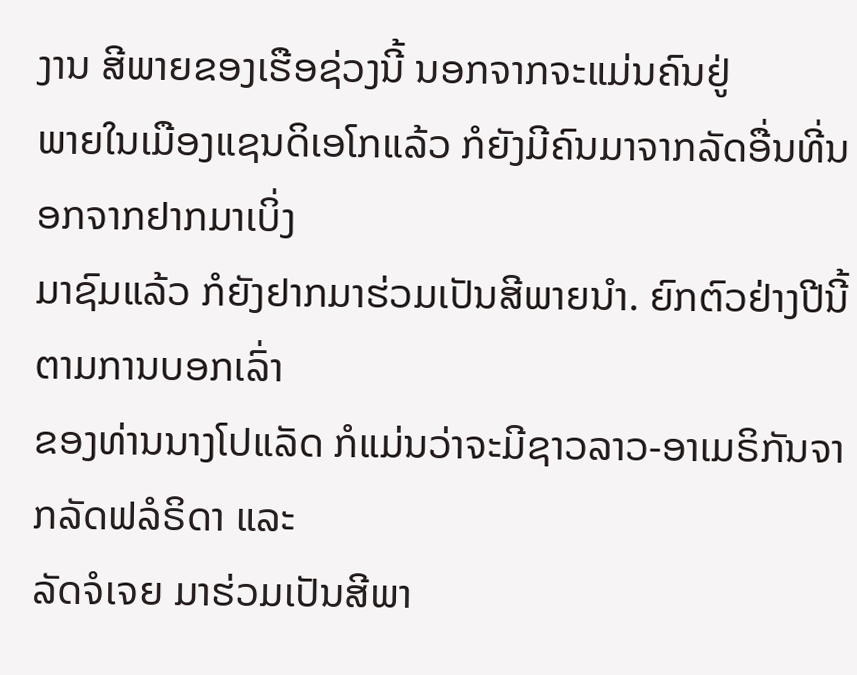ງານ ສີພາຍຂອງເຮືອຊ່ວງນີ້ ນອກຈາກຈະແມ່ນຄົນຢູ່
ພາຍໃນເມືອງແຊນດິເອໂກແລ້ວ ກໍຍັງມີຄົນມາຈາກລັດອື່ນທີ່ນອກຈາກຢາກມາເບິ່ງ
ມາຊົມແລ້ວ ກໍຍັງຢາກມາຮ່ວມເປັນສີພາຍນໍາ. ຍົກຕົວຢ່າງປີນີ້ ຕາມການບອກເລົ່າ
ຂອງທ່ານນາງໂປແລັດ ກໍແມ່ນວ່າຈະມີຊາວລາວ-ອາເມຣິກັນຈາກລັດຟລໍຣິດາ ແລະ
ລັດຈໍເຈຍ ມາຮ່ວມເປັນສີພາ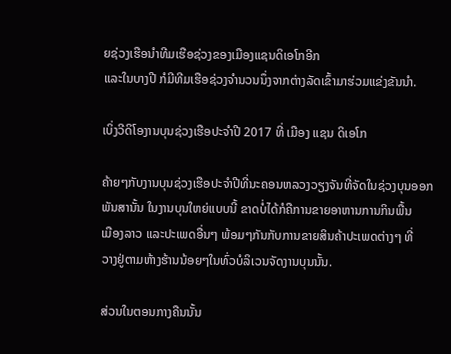ຍຊ່ວງເຮືອນໍາທີມເຮືອຊ່ວງຂອງເມືອງແຊນດິເອໂກອີກ
ແລະໃນບາງປີ ກໍມີທີມເຮືອຊ່ວງຈໍານວນນຶ່ງຈາກຕ່າງລັດເຂົ້າມາຮ່ວມແຂ່ງຂັນນໍາ.

ເບິ່ງວີດິໂອງານບຸນຊ່ວງເຮືອປະຈໍາປີ 2017 ທີ່ ເມືອງ ແຊນ ດິເອໂກ

ຄ້າຍໆກັບງານບຸນຊ່ວງເຮືອປະຈໍາປີທີ່ນະຄອນຫລວງວຽງຈັນທີ່ຈັດໃນຊ່ວງບຸນອອກ
ພັນສານັ້ນ ໃນງານບຸນໃຫຍ່ແບບນີ້ ຂາດບໍ່ໄດ້ກໍຄືການຂາຍອາຫານການກິນພື້ນ
ເມືອງລາວ ແລະປະເພດອື່ນໆ ພ້ອມໆກັນກັບການຂາຍສິນຄ້າປະເພດຕ່າງໆ ທີ່
ວາງຢູ່ຕາມຫ້າງຮ້ານນ້ອຍໆໃນທົ່ວບໍລິເວນຈັດງານບຸນນັ້ນ.

ສ່ວນໃນຕອນກາງຄືນນັ້ນ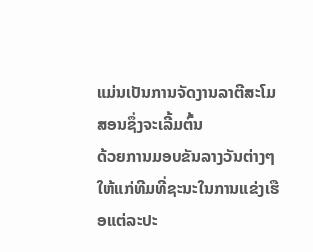ແມ່ນເປັນການຈັດງານລາຕີສະໂມສອນຊຶ່ງຈະເລີ້ມຕົ້ນ
ດ້ວຍການມອບຂັນລາງວັນຕ່າງໆ ໃຫ້ແກ່ທີມທີ່ຊະນະໃນການແຂ່ງເຮືອແຕ່ລະປະ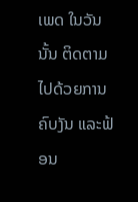ເພດ ໃນວັນນັ້ນ ຕິດຕາມໄປດ້ວຍການຄົບງັນ ແລະຟ້ອນ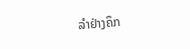ລໍາຢ່າງຄຶກ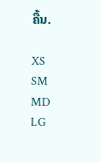ຄື້ນ.

XS
SM
MD
LG